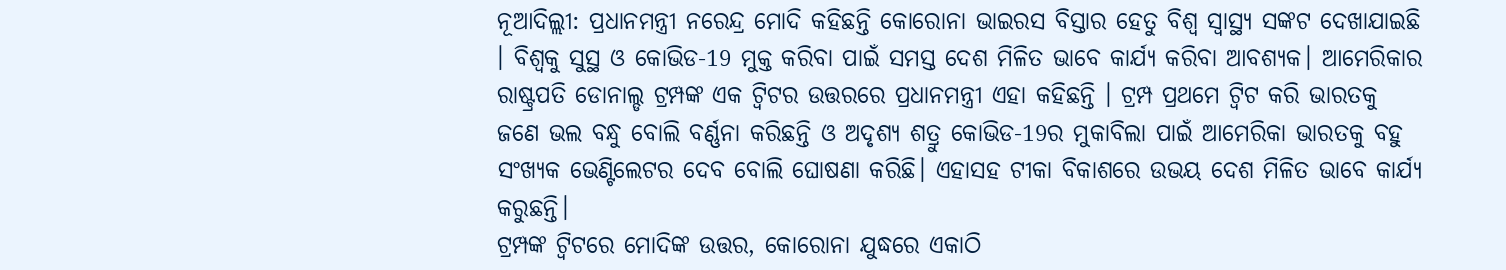ନୂଆଦିଲ୍ଲୀ: ପ୍ରଧାନମନ୍ତ୍ରୀ ନରେନ୍ଦ୍ର ମୋଦି କହିଛନ୍ତି କୋରୋନା ଭାଇରସ ବିସ୍ତାର ହେତୁ ବିଶ୍ବ ସ୍ବାସ୍ଥ୍ୟ ସଙ୍କଟ ଦେଖାଯାଇଛି । ବିଶ୍ବକୁ ସୁସ୍ଥ ଓ କୋଭିଡ-19 ମୁକ୍ତ କରିବା ପାଇଁ ସମସ୍ତ ଦେଶ ମିଳିତ ଭାବେ କାର୍ଯ୍ୟ କରିବା ଆବଶ୍ୟକ। ଆମେରିକାର ରାଷ୍ଟ୍ରପତି ଡୋନାଲ୍ଡ ଟ୍ରମ୍ପଙ୍କ ଏକ ଟ୍ବିଟର ଉତ୍ତରରେ ପ୍ରଧାନମନ୍ତ୍ରୀ ଏହା କହିଛନ୍ତି । ଟ୍ରମ୍ପ ପ୍ରଥମେ ଟ୍ବିଟ କରି ଭାରତକୁ ଜଣେ ଭଲ ବନ୍ଧୁ ବୋଲି ବର୍ଣ୍ଣନା କରିଛନ୍ତି ଓ ଅଦୃଶ୍ୟ ଶତ୍ରୁ କୋଭିଡ-19ର ମୁକାବିଲା ପାଇଁ ଆମେରିକା ଭାରତକୁ ବହୁ ସଂଖ୍ୟକ ଭେଣ୍ଟିଲେଟର ଦେବ ବୋଲି ଘୋଷଣା କରିଛି। ଏହାସହ ଟୀକା ବିକାଶରେ ଉଭୟ ଦେଶ ମିଳିତ ଭାବେ କାର୍ଯ୍ୟ କରୁଛନ୍ତି।
ଟ୍ରମ୍ପଙ୍କ ଟ୍ବିଟରେ ମୋଦିଙ୍କ ଉତ୍ତର, କୋରୋନା ଯୁଦ୍ଧରେ ଏକାଠି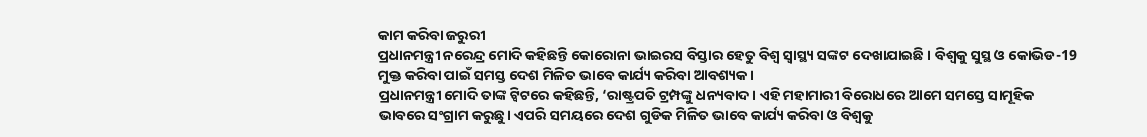କାମ କରିବା ଜରୁରୀ
ପ୍ରଧାନମନ୍ତ୍ରୀ ନରେନ୍ଦ୍ର ମୋଦି କହିଛନ୍ତି କୋରୋନା ଭାଇରସ ବିସ୍ତାର ହେତୁ ବିଶ୍ବ ସ୍ବାସ୍ଥ୍ୟ ସଙ୍କଟ ଦେଖାଯାଇଛି । ବିଶ୍ବକୁ ସୁସ୍ଥ ଓ କୋଭିଡ-19 ମୁକ୍ତ କରିବା ପାଇଁ ସମସ୍ତ ଦେଶ ମିଳିତ ଭାବେ କାର୍ଯ୍ୟ କରିବା ଆବଶ୍ୟକ।
ପ୍ରଧାନମନ୍ତ୍ରୀ ମୋଦି ତାଙ୍କ ଟ୍ବିଟରେ କହିଛନ୍ତି, ‘ରାଷ୍ଟ୍ରପତି ଟ୍ରମ୍ପଙ୍କୁ ଧନ୍ୟବାଦ। ଏହି ମହାମାରୀ ବିରୋଧରେ ଆମେ ସମସ୍ତେ ସାମୂହିକ ଭାବରେ ସଂଗ୍ରାମ କରୁଛୁ। ଏପରି ସମୟରେ ଦେଶ ଗୁଡିକ ମିଳିତ ଭାବେ କାର୍ଯ୍ୟ କରିବା ଓ ବିଶ୍ବକୁ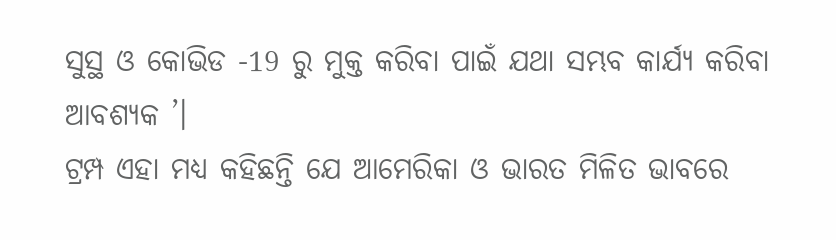ସୁସ୍ଥ ଓ କୋଭିଡ -19 ରୁ ମୁକ୍ତ କରିବା ପାଇଁ ଯଥା ସମ୍ଭବ କାର୍ଯ୍ୟ କରିବା ଆବଶ୍ୟକ ’।
ଟ୍ରମ୍ପ ଏହା ମଧ୍ୟ କହିଛନ୍ତି ଯେ ଆମେରିକା ଓ ଭାରତ ମିଳିତ ଭାବରେ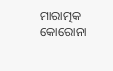ମାରାତ୍ମକ କୋରୋନା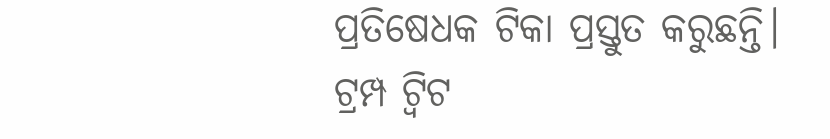ପ୍ରତିଷେଧକ ଟିକା ପ୍ରସ୍ତୁତ କରୁଛନ୍ତି। ଟ୍ରମ୍ପ ଟ୍ବିଟ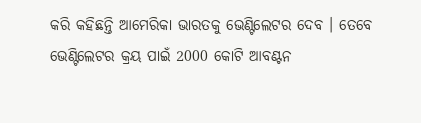କରି କହିଛନ୍ତି ଆମେରିକା ଭାରତକୁ ଭେଣ୍ଟିଲେଟର ଦେବ । ତେବେ ଭେଣ୍ଟିଲେଟର କ୍ରୟ ପାଇଁ 2000 କୋଟି ଆବଣ୍ଟନ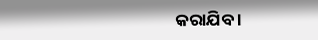କରାଯିବ ।